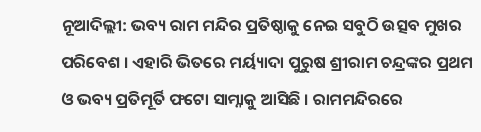ନୂଆଦିଲ୍ଲୀ: ଭବ୍ୟ ରାମ ମନ୍ଦିର ପ୍ରତିଷ୍ଠାକୁ ନେଇ ସବୁଠି ଉତ୍ସବ ମୁଖର ପରିବେଶ । ଏହାରି ଭିତରେ ମର୍ୟ୍ୟାଦା ପୁରୁଷ ଶ୍ରୀରାମ ଚନ୍ଦ୍ରଙ୍କର ପ୍ରଥମ ଓ ଭବ୍ୟ ପ୍ରତିମୂର୍ତି ଫଟୋ ସାମ୍ନାକୁ ଆସିଛି । ରାମମନ୍ଦିରରେ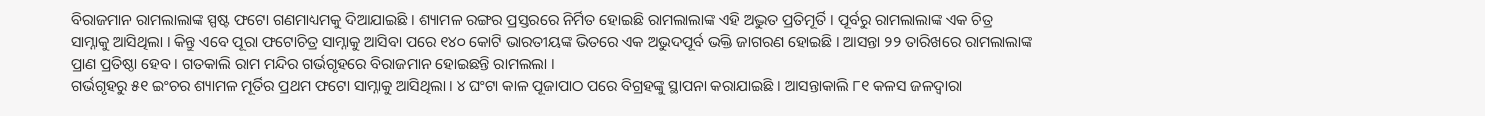ବିରାଜମାନ ରାମଲାଲାଙ୍କ ସ୍ପଷ୍ଟ ଫଟୋ ଗଣମାଧ୍ୟମକୁ ଦିଆଯାଇଛି । ଶ୍ୟାମଳ ରଙ୍ଗର ପ୍ରସ୍ତରରେ ନିର୍ମିତ ହୋଇଛି ରାମଲାଲାଙ୍କ ଏହି ଅଦ୍ଭୁତ ପ୍ରତିମୂର୍ତି । ପୂର୍ବରୁ ରାମଲାଲାଙ୍କ ଏକ ଚିତ୍ର ସାମ୍ନାକୁ ଆସିଥିଲା । କିନ୍ତୁ ଏବେ ପୂରା ଫଟୋଚିତ୍ର ସାମ୍ନାକୁ ଆସିବା ପରେ ୧୪୦ କୋଟି ଭାରତୀୟଙ୍କ ଭିତରେ ଏକ ଅଭୁଦପୂର୍ବ ଭକ୍ତି ଜାଗରଣ ହୋଇଛି । ଆସନ୍ତା ୨୨ ତାରିଖରେ ରାମଲାଲାଙ୍କ ପ୍ରାଣ ପ୍ରତିଷ୍ଠା ହେବ । ଗତକାଲି ରାମ ମନ୍ଦିର ଗର୍ଭଗୃହରେ ବିରାଜମାନ ହୋଇଛନ୍ତି ରାମଲଲା ।
ଗର୍ଭଗୃହରୁ ୫୧ ଇଂଚର ଶ୍ୟାମଳ ମୂର୍ତିର ପ୍ରଥମ ଫଟୋ ସାମ୍ନାକୁ ଆସିଥିଲା । ୪ ଘଂଟା କାଳ ପୂଜାପାଠ ପରେ ବିଗ୍ରହଙ୍କୁ ସ୍ଥାପନା କରାଯାଇଛି । ଆସନ୍ତାକାଲି ୮୧ କଳସ ଜଳଦ୍ୱାରା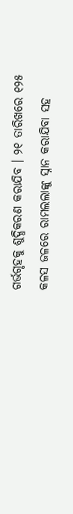ଗର୍ଭଗୃହକୁ ଶୁଦ୍ଧିକରଣ କରାଯିବ । ୨୧ ତାରିଖରେ ୧୨୫ କଳସ ଜଳରେ ରାମଲଲାଙ୍କୁ ସ୍ନାନ କରାଯିବା ସହ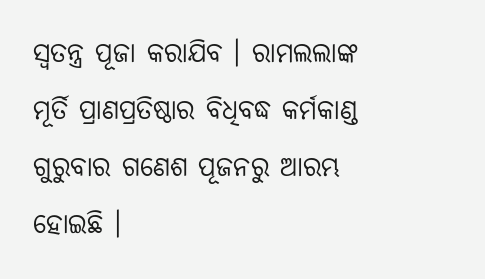ସ୍ୱତନ୍ତ୍ର ପୂଜା କରାଯିବ । ରାମଲଲାଙ୍କ ମୂର୍ତି ପ୍ରାଣପ୍ରତିଷ୍ଠାର ବିଧିବଦ୍ଧ କର୍ମକାଣ୍ଡ ଗୁରୁବାର ଗଣେଶ ପୂଜନରୁ ଆରମ୍ଭ ହୋଇଛି ।